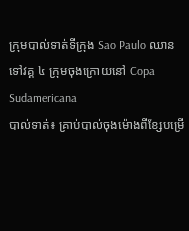ក្រុមបាល់ទាត់ទីក្រុង Sao Paulo ឈានទៅវគ្គ ៤ ក្រុមចុងក្រោយនៅ Copa Sudamericana
បាល់ទាត់៖ គ្រាប់បាល់ចុងម៉ោងពីខ្សែបម្រើ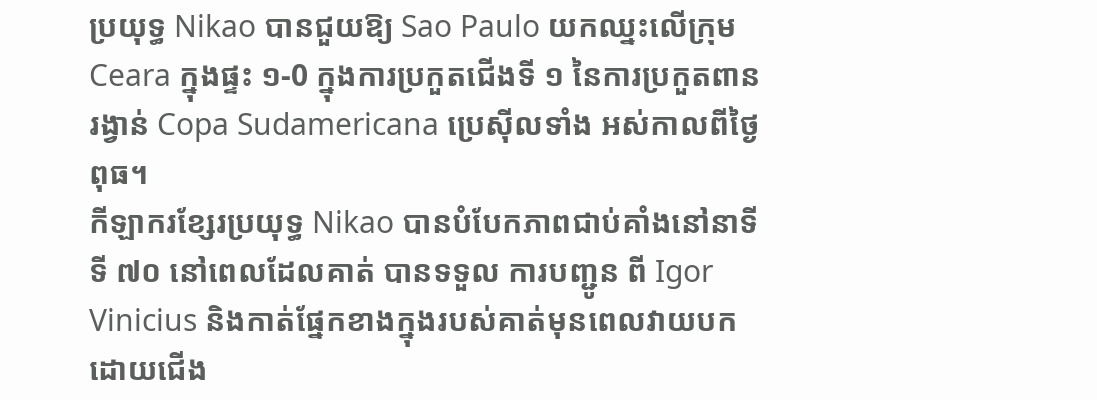ប្រយុទ្ធ Nikao បានជួយឱ្យ Sao Paulo យកឈ្នះលើក្រុម Ceara ក្នុងផ្ទះ ១-0 ក្នុងការប្រកួតជើងទី ១ នៃការប្រកួតពានរង្វាន់ Copa Sudamericana ប្រេស៊ីលទាំង អស់កាលពីថ្ងៃពុធ។
កីឡាករខ្សែរប្រយុទ្ធ Nikao បានបំបែកភាពជាប់គាំងនៅនាទីទី ៧០ នៅពេលដែលគាត់ បានទទួល ការបញ្ជូន ពី Igor Vinicius និងកាត់ផ្នែកខាងក្នុងរបស់គាត់មុនពេលវាយបក ដោយជើង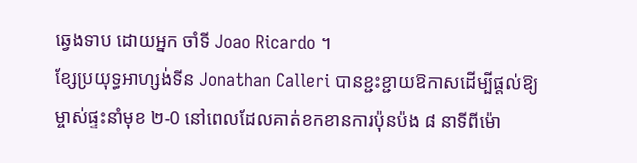ឆ្វេងទាប ដោយអ្នក ចាំទី Joao Ricardo ។
ខ្សែប្រយុទ្ធអាហ្សង់ទីន Jonathan Calleri បានខ្ជះខ្ជាយឱកាសដើម្បីផ្តល់ឱ្យម្ចាស់ផ្ទះនាំមុខ ២-0 នៅពេលដែលគាត់ខកខានការប៉ុនប៉ង ៨ នាទីពីម៉ោ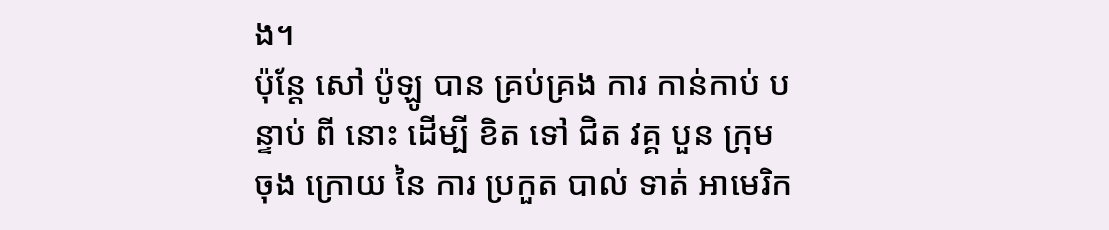ង។
ប៉ុន្តែ សៅ ប៉ូឡូ បាន គ្រប់គ្រង ការ កាន់កាប់ បន្ទាប់ ពី នោះ ដើម្បី ខិត ទៅ ជិត វគ្គ បួន ក្រុម ចុង ក្រោយ នៃ ការ ប្រកួត បាល់ ទាត់ អាមេរិក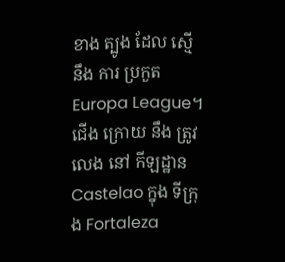ខាង ត្បូង ដែល ស្មើ នឹង ការ ប្រកួត Europa League។
ជើង ក្រោយ នឹង ត្រូវ លេង នៅ កីឡដ្ឋាន Castelao ក្នុង ទីក្រុង Fortaleza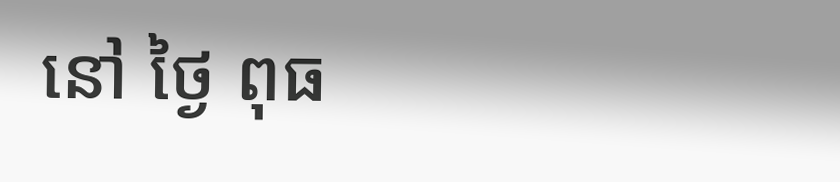នៅ ថ្ងៃ ពុធ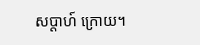សប្តាហ៍ ក្រោយ។